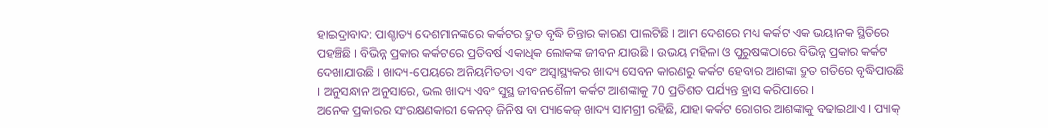ହାଇଦ୍ରାବାଦ: ପାଶ୍ଚାତ୍ୟ ଦେଶମାନଙ୍କରେ କର୍କଟର ଦ୍ରୁତ ବୃଦ୍ଧି ଚିନ୍ତାର କାରଣ ପାଲଟିଛି । ଆମ ଦେଶରେ ମଧ୍ୟ କର୍କଟ ଏକ ଭୟାନକ ସ୍ଥିତିରେ ପହଞ୍ଚିଛି । ବିଭିନ୍ନ ପ୍ରକାର କର୍କଟରେ ପ୍ରତିବର୍ଷ ଏକାଧିକ ଲୋକଙ୍କ ଜୀବନ ଯାଉଛି । ଉଭୟ ମହିଳା ଓ ପୁରୁଷଙ୍କଠାରେ ବିଭିନ୍ନ ପ୍ରକାର କର୍କଟ ଦେଖାଯାଉଛି । ଖାଦ୍ୟ-ପେୟରେ ଅନିୟମିତତା ଏବଂ ଅସ୍ବାସ୍ଥ୍ୟକର ଖାଦ୍ୟ ସେବନ କାରଣରୁ କର୍କଟ ହେବାର ଆଶଙ୍କା ଦ୍ରୁତ ଗତିରେ ବୃଦ୍ଧିପାଉଛି । ଅନୁସନ୍ଧାନ ଅନୁସାରେ, ଭଲ ଖାଦ୍ୟ ଏବଂ ସୁସ୍ଥ ଜୀବନଶୈଳୀ କର୍କଟ ଆଶଙ୍କାକୁ 70 ପ୍ରତିଶତ ପର୍ଯ୍ୟନ୍ତ ହ୍ରାସ କରିପାରେ ।
ଅନେକ ପ୍ରକାରର ସଂରକ୍ଷଣକାରୀ କେନଡ୍ ଜିନିଷ ବା ପ୍ୟାକେଜ୍ ଖାଦ୍ୟ ସାମଗ୍ରୀ ରହିଛି, ଯାହା କର୍କଟ ରୋଗର ଆଶଙ୍କାକୁ ବଢାଇଥାଏ । ପ୍ୟାକ୍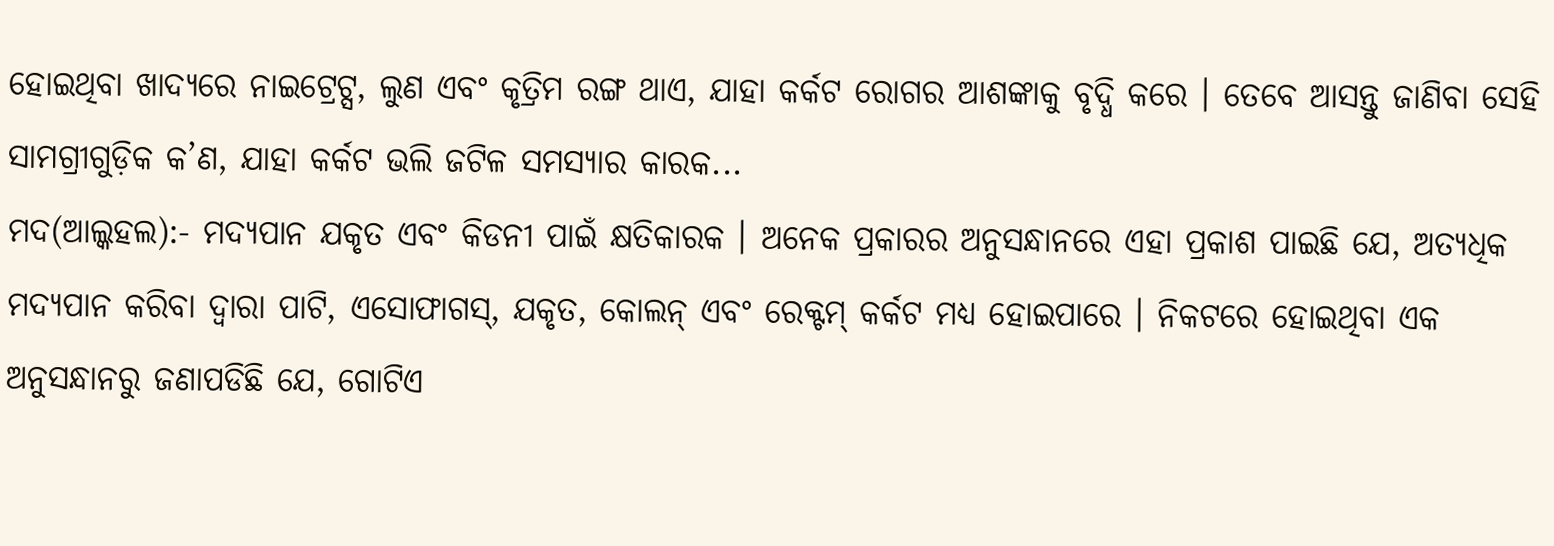ହୋଇଥିବା ଖାଦ୍ୟରେ ନାଇଟ୍ରେଟ୍ସ, ଲୁଣ ଏବଂ କୃତ୍ରିମ ରଙ୍ଗ ଥାଏ, ଯାହା କର୍କଟ ରୋଗର ଆଶଙ୍କାକୁ ବୃଦ୍ଧି କରେ । ତେବେ ଆସନ୍ତୁ ଜାଣିବା ସେହି ସାମଗ୍ରୀଗୁଡ଼ିକ କ’ଣ, ଯାହା କର୍କଟ ଭଲି ଜଟିଳ ସମସ୍ୟାର କାରକ...
ମଦ(ଆଲ୍କହଲ):- ମଦ୍ୟପାନ ଯକୃତ ଏବଂ କିଡନୀ ପାଇଁ କ୍ଷତିକାରକ । ଅନେକ ପ୍ରକାରର ଅନୁସନ୍ଧାନରେ ଏହା ପ୍ରକାଶ ପାଇଛି ଯେ, ଅତ୍ୟଧିକ ମଦ୍ୟପାନ କରିବା ଦ୍ୱାରା ପାଟି, ଏସୋଫାଗସ୍, ଯକୃତ, କୋଲନ୍ ଏବଂ ରେକ୍ଟମ୍ କର୍କଟ ମଧ୍ୟ ହୋଇପାରେ । ନିକଟରେ ହୋଇଥିବା ଏକ ଅନୁସନ୍ଧାନରୁ ଜଣାପଡିଛି ଯେ, ଗୋଟିଏ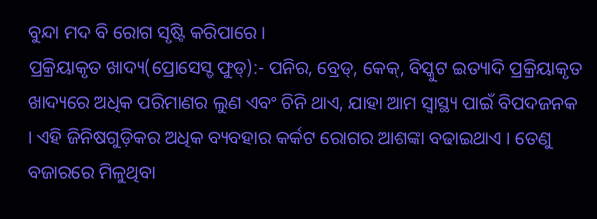ବୁନ୍ଦା ମଦ ବି ରୋଗ ସୃଷ୍ଟି କରିପାରେ ।
ପ୍ରକ୍ରିୟାକୃତ ଖାଦ୍ୟ(ପ୍ରୋସେସ୍ଡ ଫୁଡ୍):- ପନିର, ବ୍ରେଡ୍, କେକ୍, ବିସ୍କୁଟ ଇତ୍ୟାଦି ପ୍ରକ୍ରିୟାକୃତ ଖାଦ୍ୟରେ ଅଧିକ ପରିମାଣର ଲୁଣ ଏବଂ ଚିନି ଥାଏ, ଯାହା ଆମ ସ୍ୱାସ୍ଥ୍ୟ ପାଇଁ ବିପଦଜନକ । ଏହି ଜିନିଷଗୁଡ଼ିକର ଅଧିକ ବ୍ୟବହାର କର୍କଟ ରୋଗର ଆଶଙ୍କା ବଢାଇଥାଏ । ତେଣୁ ବଜାରରେ ମିଳୁଥିବା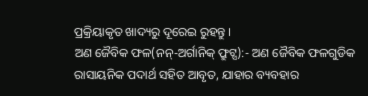ପ୍ରକ୍ରିୟାକୃତ ଖାଦ୍ୟରୁ ଦୂରେଇ ରୁହନ୍ତୁ ।
ଅଣ ଜୈବିକ ଫଳ(ନନ୍-ଅର୍ଗାନିକ୍ ଫ୍ରୁଟ୍ସ):- ଅଣ ଜୈବିକ ଫଳଗୁଡିକ ରାସାୟନିକ ପଦାର୍ଥ ସହିତ ଆବୃତ, ଯାହାର ବ୍ୟବହାର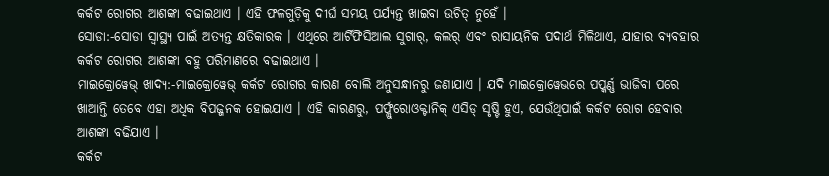କର୍କଟ ରୋଗର ଆଶଙ୍କା ବଢାଇଥାଏ । ଏହି ଫଳଗୁଡ଼ିକୁ ଦୀର୍ଘ ସମୟ ପର୍ଯ୍ୟନ୍ତ ଖାଇବା ଉଚିତ୍ ନୁହେଁ ।
ସୋଡା:-ସୋଡା ସ୍ୱାସ୍ଥ୍ୟ ପାଇଁ ଅତ୍ୟନ୍ତ କ୍ଷତିକାରକ । ଏଥିରେ ଆର୍ଟିଫିସିଆଲ ସୁଗାର୍, କଲର୍ ଏବଂ ରାସାୟନିକ ପଦାର୍ଥ ମିଳିଥାଏ, ଯାହାର ବ୍ୟବହାର କର୍କଟ ରୋଗର ଆଶଙ୍କା ବହୁ ପରିମାଣରେ ବଢାଇଥାଏ ।
ମାଇକ୍ରୋୱେଭ୍ ଖାଦ୍ୟ:-ମାଇକ୍ରୋୱେଭ୍ କର୍କଟ ରୋଗର କାରଣ ବୋଲି ଅନୁସନ୍ଧାନରୁ ଜଣାଯାଏ । ଯଦି ମାଇକ୍ରୋୱେଭରେ ପପ୍କର୍ଣ୍ଣ ଭାଜିବା ପରେ ଖାଆନ୍ତି ତେବେ ଏହା ଅଧିକ ବିପଜ୍ଜନକ ହୋଇଯାଏ । ଏହି କାରଣରୁ, ପର୍ଫ୍ଲୁରୋଓକ୍ଟାନିକ୍ ଏସିଡ୍ ସୃଷ୍ଟି ହୁଏ, ଯେଉଁଥିପାଇଁ କର୍କଟ ରୋଗ ହେବାର ଆଶଙ୍କା ବଢିଯାଏ ।
କର୍କଟ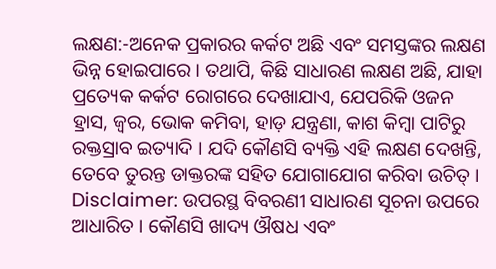ଲକ୍ଷଣ:-ଅନେକ ପ୍ରକାରର କର୍କଟ ଅଛି ଏବଂ ସମସ୍ତଙ୍କର ଲକ୍ଷଣ ଭିନ୍ନ ହୋଇପାରେ । ତଥାପି, କିଛି ସାଧାରଣ ଲକ୍ଷଣ ଅଛି, ଯାହା ପ୍ରତ୍ୟେକ କର୍କଟ ରୋଗରେ ଦେଖାଯାଏ, ଯେପରିକି ଓଜନ ହ୍ରାସ, ଜ୍ୱର, ଭୋକ କମିବା, ହାଡ଼ ଯନ୍ତ୍ରଣା, କାଶ କିମ୍ବା ପାଟିରୁ ରକ୍ତସ୍ରାବ ଇତ୍ୟାଦି । ଯଦି କୌଣସି ବ୍ୟକ୍ତି ଏହି ଲକ୍ଷଣ ଦେଖନ୍ତି, ତେବେ ତୁରନ୍ତ ଡାକ୍ତରଙ୍କ ସହିତ ଯୋଗାଯୋଗ କରିବା ଉଚିତ୍ ।
Disclaimer: ଉପରସ୍ଥ ବିବରଣୀ ସାଧାରଣ ସୂଚନା ଉପରେ ଆଧାରିତ । କୌଣସି ଖାଦ୍ୟ ଔଷଧ ଏବଂ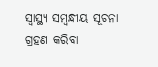ସ୍ବାସ୍ଥ୍ୟ ସମ୍ବନ୍ଧୀୟ ସୂଚନା ଗ୍ରହଣ କରିବା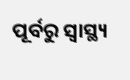ପୂର୍ବରୁ ସ୍ବାସ୍ଥ୍ୟ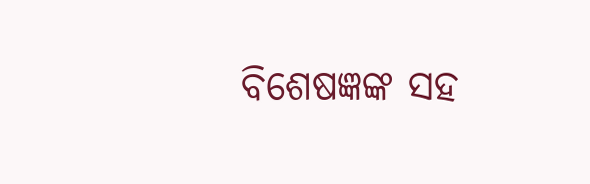ବିଶେଷଜ୍ଞଙ୍କ ସହ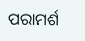ପରାମର୍ଶ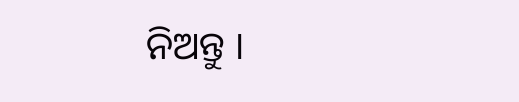ନିଅନ୍ତୁ ।